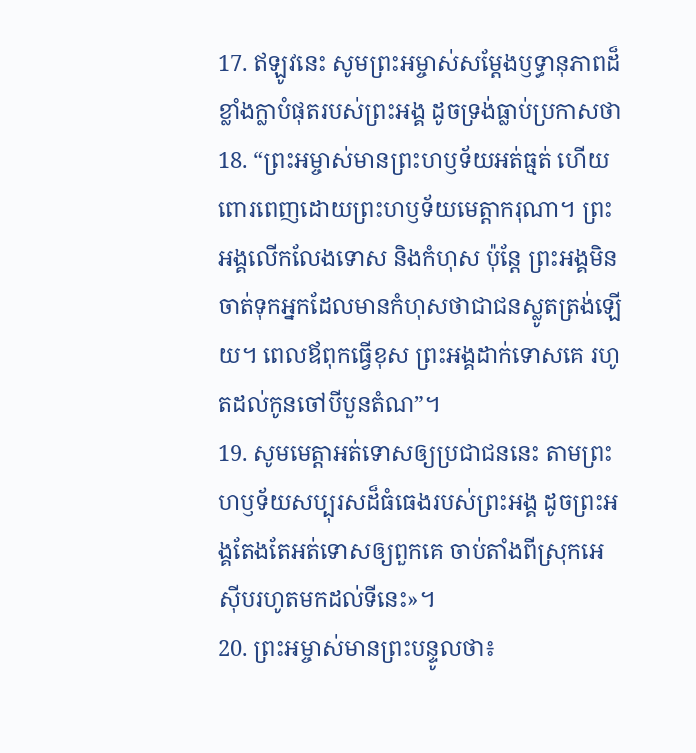17. ឥឡូវនេះ សូមព្រះអម្ចាស់សម្តែងឫទ្ធានុភាពដ៏ខ្លាំងក្លាបំផុតរបស់ព្រះអង្គ ដូចទ្រង់ធ្លាប់ប្រកាសថា
18. “ព្រះអម្ចាស់មានព្រះហឫទ័យអត់ធ្មត់ ហើយពោរពេញដោយព្រះហឫទ័យមេត្តាករុណា។ ព្រះអង្គលើកលែងទោស និងកំហុស ប៉ុន្តែ ព្រះអង្គមិនចាត់ទុកអ្នកដែលមានកំហុសថាជាជនស្លូតត្រង់ឡើយ។ ពេលឪពុកធ្វើខុស ព្រះអង្គដាក់ទោសគេ រហូតដល់កូនចៅបីបួនតំណ”។
19. សូមមេត្តាអត់ទោសឲ្យប្រជាជននេះ តាមព្រះហឫទ័យសប្បុរសដ៏ធំធេងរបស់ព្រះអង្គ ដូចព្រះអង្គតែងតែអត់ទោសឲ្យពួកគេ ចាប់តាំងពីស្រុកអេស៊ីបរហូតមកដល់ទីនេះ»។
20. ព្រះអម្ចាស់មានព្រះបន្ទូលថា៖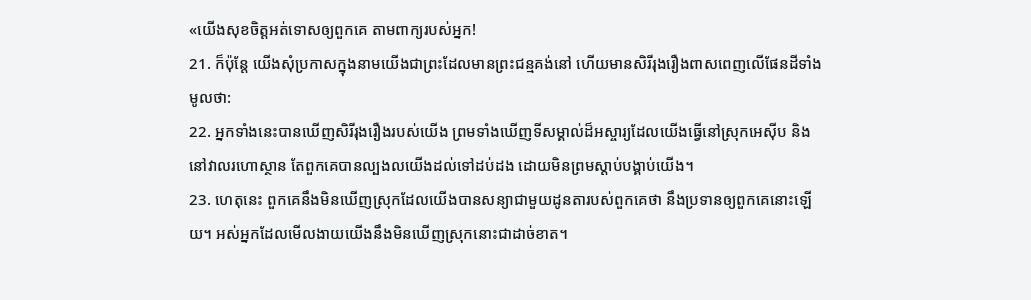«យើងសុខចិត្តអត់ទោសឲ្យពួកគេ តាមពាក្យរបស់អ្នក!
21. ក៏ប៉ុន្តែ យើងសុំប្រកាសក្នុងនាមយើងជាព្រះដែលមានព្រះជន្មគង់នៅ ហើយមានសិរីរុងរឿងពាសពេញលើផែនដីទាំងមូលថា:
22. អ្នកទាំងនេះបានឃើញសិរីរុងរឿងរបស់យើង ព្រមទាំងឃើញទីសម្គាល់ដ៏អស្ចារ្យដែលយើងធ្វើនៅស្រុកអេស៊ីប និងនៅវាលរហោស្ថាន តែពួកគេបានល្បងលយើងដល់ទៅដប់ដង ដោយមិនព្រមស្ដាប់បង្គាប់យើង។
23. ហេតុនេះ ពួកគេនឹងមិនឃើញស្រុកដែលយើងបានសន្យាជាមួយដូនតារបស់ពួកគេថា នឹងប្រទានឲ្យពួកគេនោះឡើយ។ អស់អ្នកដែលមើលងាយយើងនឹងមិនឃើញស្រុកនោះជាដាច់ខាត។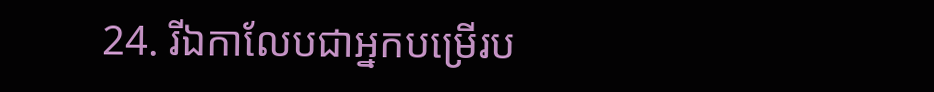24. រីឯកាលែបជាអ្នកបម្រើរប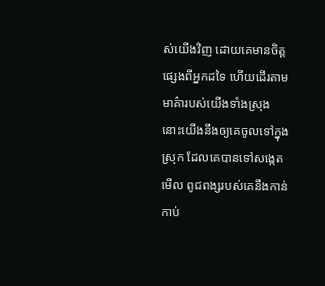ស់យើងវិញ ដោយគេមានចិត្តផ្សេងពីអ្នកដទៃ ហើយដើរតាមមាគ៌ារបស់យើងទាំងស្រុង នោះយើងនឹងឲ្យគេចូលទៅក្នុងស្រុក ដែលគេបានទៅសង្កេតមើល ពូជពង្សរបស់គេនឹងកាន់កាប់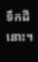ទឹកដីនោះ។